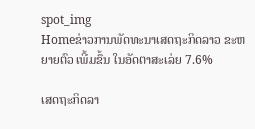spot_img
Homeຂ່າວການພັດທະນາເສດຖະກິດລາວ ຂະຫຍາຍຕົວ ເພີ້ມຂຶ້ນ ໃນອັດຕາສະເລ່ຍ 7.6%

ເສດຖະກິດລາ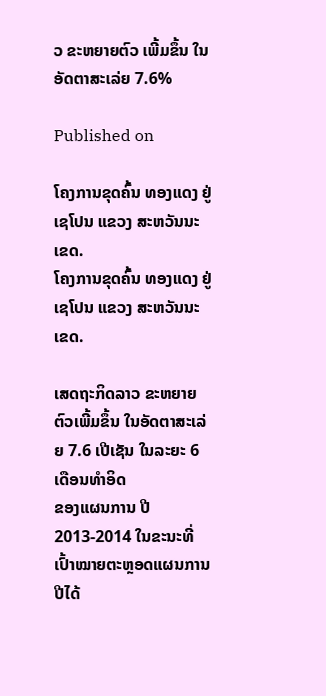ວ ຂະຫຍາຍຕົວ ເພີ້ມຂຶ້ນ ໃນອັດຕາສະເລ່ຍ 7.6%

Published on

ໂຄງການຂຸດຄົ້ນ ທອງແດງ ຢູ່ ເຊໂປນ ແຂວງ ສະຫວັນນະເຂດ.
ໂຄງການຂຸດຄົ້ນ ທອງແດງ ຢູ່ ເຊໂປນ ແຂວງ ສະຫວັນນະເຂດ.

ເສດຖະກິດລາວ ຂະຫຍາຍຕົວເພີ້ມຂຶ້ນ ໃນອັດຕາສະເລ່ຍ 7.6 ເປີເຊັນ ໃນລະຍະ 6 ເດືອນທຳອິດ
ຂອງແຜນການ ປີ2013-2014 ໃນຂະນະທີ່ ເປົ້າໝາຍຕະຫຼອດແຜນການປີໄດ້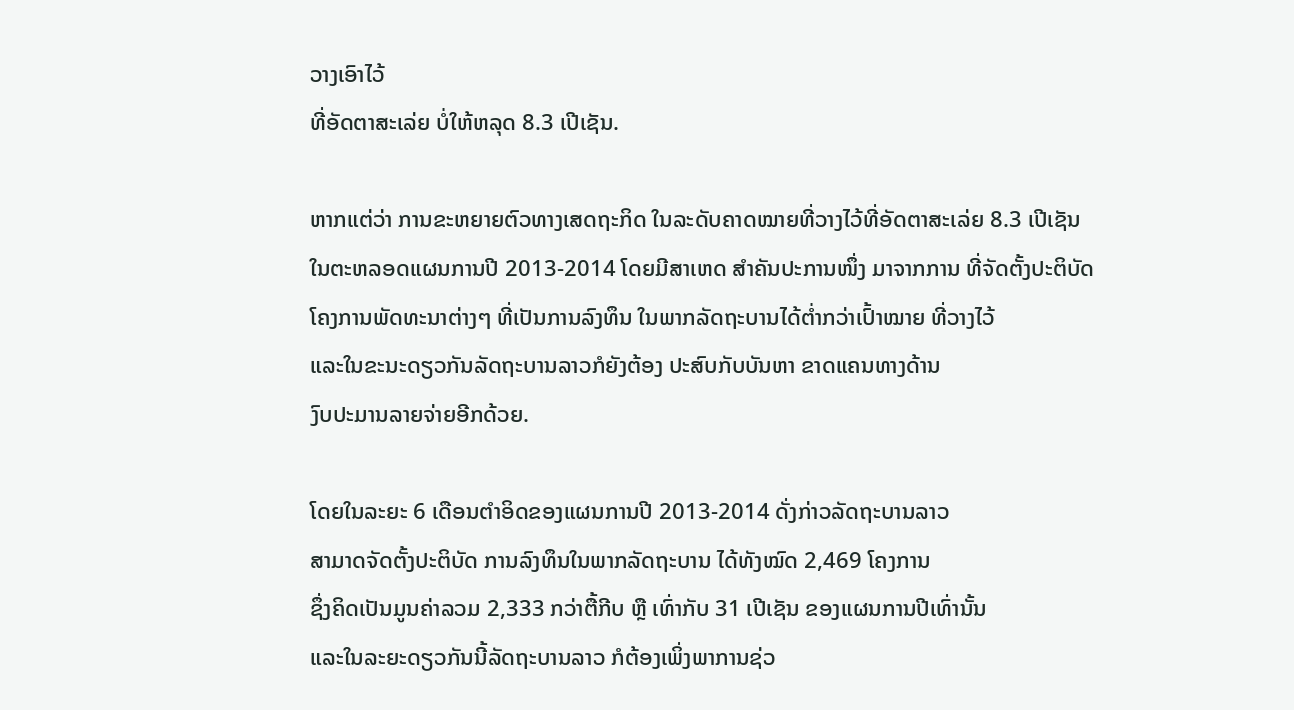ວາງເອົາໄວ້
ທີ່ອັດຕາສະເລ່ຍ ບໍ່ໃຫ້ຫລຸດ 8.3 ເປີເຊັນ.

ຫາກແຕ່ວ່າ ການຂະຫຍາຍຕົວທາງເສດຖະກິດ ໃນລະດັບຄາດໝາຍທີ່ວາງໄວ້ທີ່ອັດຕາສະເລ່ຍ 8.3 ເປີເຊັນ
ໃນຕະຫລອດແຜນການປີ 2013-2014 ໂດຍມີສາເຫດ ສຳຄັນປະການໜຶ່ງ ມາຈາກການ ທີ່ຈັດຕັ້ງປະຕິບັດ
ໂຄງການພັດທະນາຕ່າງໆ ທີ່ເປັນການລົງທຶນ ໃນພາກລັດຖະບານໄດ້ຕ່ຳກວ່າເປົ້າໝາຍ ທີ່ວາງໄວ້
ແລະໃນຂະນະດຽວກັນລັດຖະບານລາວກໍຍັງຕ້ອງ ປະສົບກັບບັນຫາ ຂາດແຄນທາງດ້ານ
ງົບປະມານລາຍຈ່າຍອີກດ້ວຍ.

ໂດຍໃນລະຍະ 6 ເດືອນຕຳອິດຂອງແຜນການປີ 2013-2014 ດັ່ງກ່າວລັດຖະບານລາວ
ສາມາດຈັດຕັ້ງປະຕິບັດ ການລົງທຶນໃນພາກລັດຖະບານ ໄດ້ທັງໝົດ 2,469 ໂຄງການ
ຊຶ່ງຄິດເປັນມູນຄ່າລວມ 2,333 ກວ່າຕື້ກີບ ຫຼື ເທົ່າກັບ 31 ເປີເຊັນ ຂອງແຜນການປີເທົ່ານັ້ນ
ແລະໃນລະຍະດຽວກັນນີ້ລັດຖະບານລາວ ກໍຕ້ອງເພິ່ງພາການຊ່ວ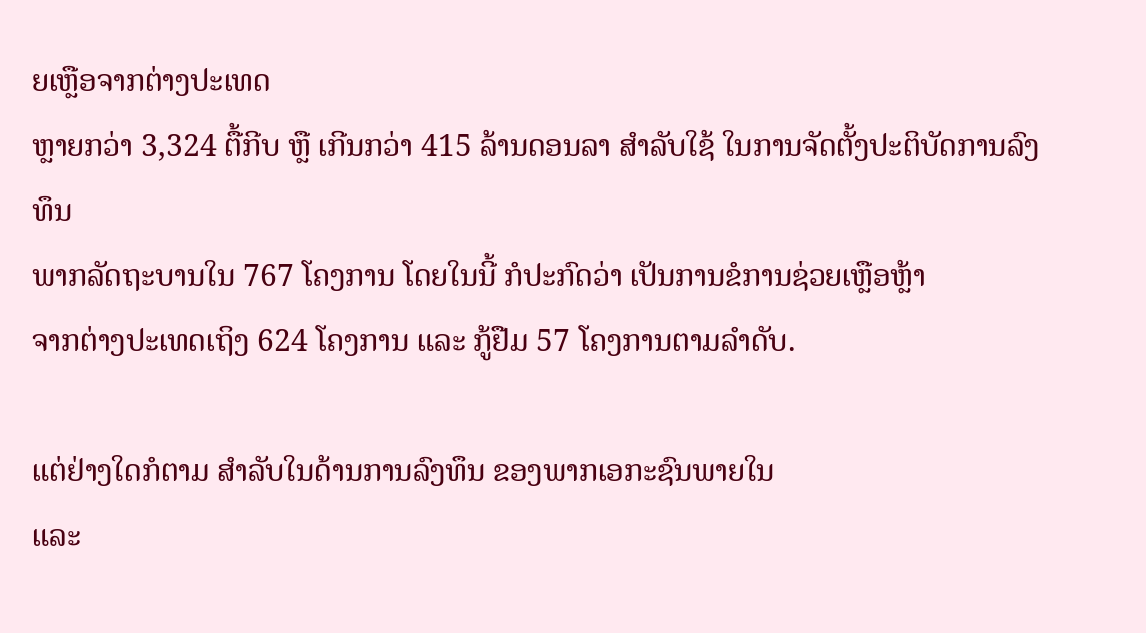ຍເຫຼືອຈາກຕ່າງປະເທດ
ຫຼາຍກວ່າ 3,324 ຕື້ກີບ ຫຼື ເກີນກວ່າ 415 ລ້ານດອນລາ ສຳລັບໃຊ້ ໃນການຈັດຕັ້ງປະຕິບັດການລົງທຶນ
ພາກລັດຖະບານໃນ 767 ໂຄງການ ໂດຍໃນນີ້ ກໍປະກົດວ່າ ເປັນການຂໍການຊ່ວຍເຫຼືອຫຼ້າ
ຈາກຕ່າງປະເທດເຖິງ 624 ໂຄງການ ແລະ ກູ້ຢືມ 57 ໂຄງການຕາມລຳດັບ.

ແຕ່ຢ່າງໃດກໍຕາມ ສຳລັບໃນດ້ານການລົງທຶນ ຂອງພາກເອກະຊົນພາຍໃນ
ແລະ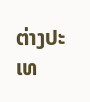ຕ່າງປະເທ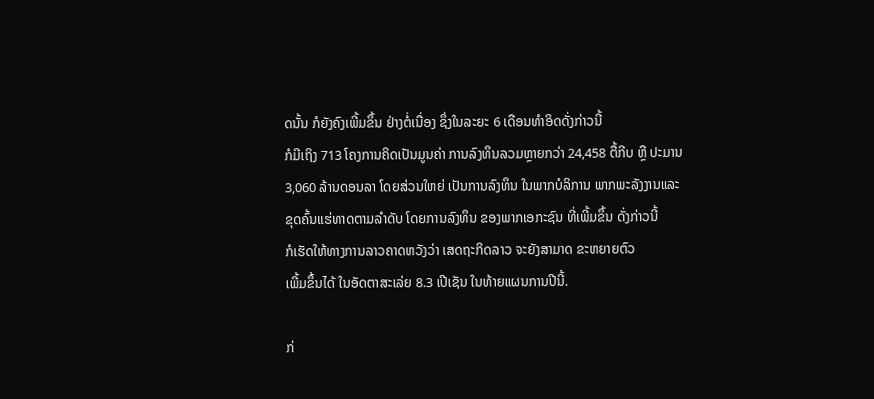ດນັ້ນ ກໍຍັງຄົງເພີ້ມຂຶ້ນ ຢ່າງຕໍ່ເນື່ອງ ຊຶ່ງໃນລະຍະ 6 ເດືອນທຳອິດດັ່ງກ່າວນີ້
ກໍມີເຖິງ 713 ໂຄງການຄິດເປັນມູນຄ່າ ການລົງທຶນລວມຫຼາຍກວ່າ 24,458 ຕື້ກີບ ຫຼື ປະມານ
3,060 ລ້ານດອນລາ ໂດຍສ່ວນໃຫຍ່ ເປັນການລົງທຶນ ໃນພາກບໍລິການ ພາກພະລັງງານແລະ
ຂຸດຄົ້ນແຮ່ທາດຕາມລຳດັບ ໂດຍການລົງທຶນ ຂອງພາກເອກະຊົນ ທີ່ເພີ້ມຂຶ້ນ ດັ່ງກ່າວນີ້
ກໍເຮັດໃຫ້ທາງການລາວຄາດຫວັງວ່າ ເສດຖະກິດລາວ ຈະຍັງສາມາດ ຂະຫຍາຍຕົວ
ເພີ້ມຂຶ້ນໄດ້ ໃນອັດຕາສະເລ່ຍ 8.3 ເປີເຊັນ ໃນທ້າຍແຜນການປີນີ້.

ກ່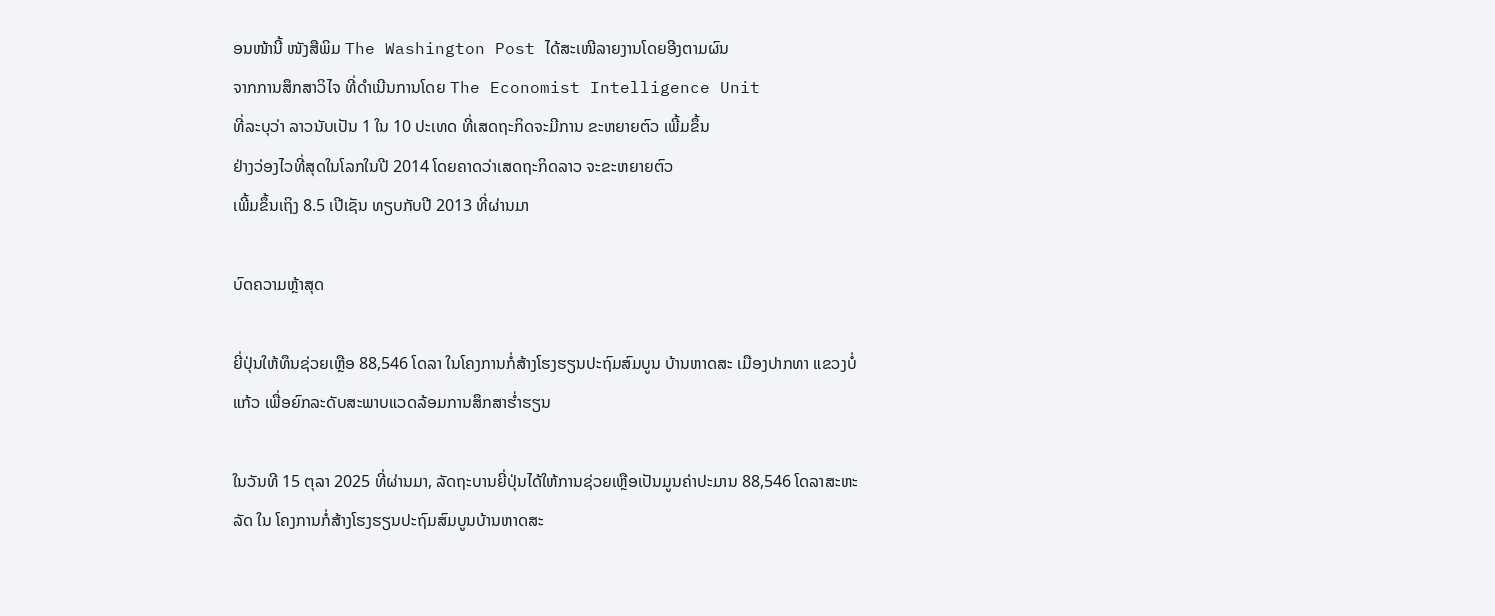ອນໜ້ານີ້ ໜັງສືພິມ The Washington Post ໄດ້ສະເໜີລາຍງານໂດຍອີງຕາມຜົນ
ຈາກການສຶກສາວິໄຈ ທີ່ດຳເນີນການໂດຍ The Economist Intelligence Unit
ທີ່ລະບຸວ່າ ລາວນັບເປັນ 1 ໃນ 10 ປະເທດ ທີ່ເສດຖະກິດຈະມີການ ຂະຫຍາຍຕົວ ເພີ້ມຂຶ້ນ
ຢ່າງວ່ອງໄວທີ່ສຸດໃນໂລກໃນປີ 2014 ໂດຍຄາດວ່າເສດຖະກິດລາວ ຈະຂະຫຍາຍຕົວ
ເພີ້ມຂຶ້ນເຖິງ 8.5 ເປີເຊັນ ທຽບກັບປີ 2013 ທີ່ຜ່ານມາ

ບົດຄວາມຫຼ້າສຸດ

ຍີ່ປຸ່ນໃຫ້ທຶນຊ່ວຍເຫຼືອ 88,546 ໂດລາ ໃນໂຄງການກໍ່ສ້າງໂຮງຮຽນປະຖົມສົມບູນ ບ້ານຫາດສະ ເມືອງປາກທາ ແຂວງບໍ່ແກ້ວ ເພື່ອຍົກລະດັບສະພາບແວດລ້ອມການສຶກສາຮ່ຳຮຽນ

ໃນວັນທີ 15 ຕຸລາ 2025 ທີ່ຜ່ານມາ, ລັດຖະບານຍີ່ປຸ່ນໄດ້ໃຫ້ການຊ່ວຍເຫຼືອເປັນມູນຄ່າປະມານ 88,546 ໂດລາສະຫະລັດ ໃນ ໂຄງການກໍ່ສ້າງໂຮງຮຽນປະຖົມສົມບູນບ້ານຫາດສະ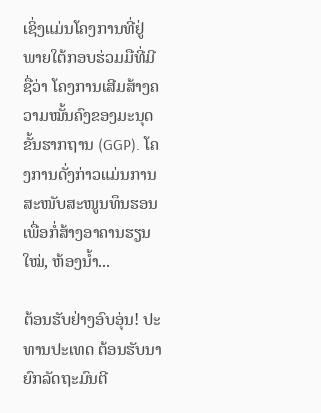ເຊິ່ງແມ່ນໂຄງການທີ່ຢູ່ພາຍໃຕ້ກອບຮ່ວມມືທີ່ມີຊື່ວ່າ ໂຄງການເສີມສ້າງຄວາມໝັ້ນຄົງຂອງມະນຸດຂັ້ນຮາກຖານ (GGP). ໂຄງການດັ່ງກ່າວແມ່ນການສະໜັບສະໜູນທຶນຮອນເພື່ອກໍ່ສ້າງອາຄານຮຽນໃໝ່, ຫ້ອງນໍ້າ...

ຕ້ອນຮັບຢ່າງອົບອຸ່ນ! ປະທານປະເທດ ຕ້ອນຮັບນາຍົກລັດຖະມົນຕີ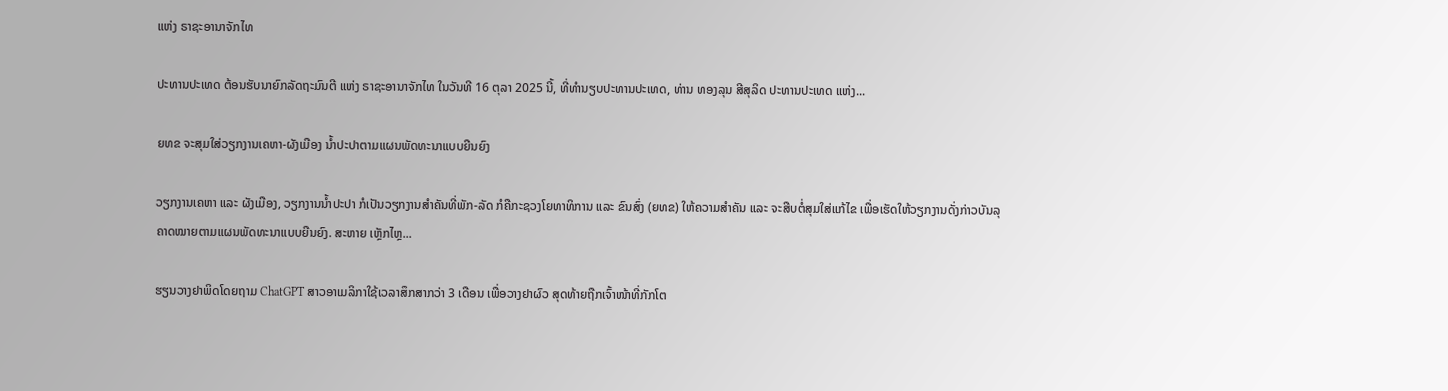ແຫ່ງ ຣາຊະອານາຈັກໄທ

ປະທານປະເທດ ຕ້ອນຮັບນາຍົກລັດຖະມົນຕີ ແຫ່ງ ຣາຊະອານາຈັກໄທ ໃນວັນທີ 16 ຕຸລາ 2025 ນີ້, ທີ່ທໍານຽບປະທານປະເທດ, ທ່ານ ທອງລຸນ ສີສຸລິດ ປະທານປະເທດ ແຫ່ງ...

ຍທຂ ຈະສຸມໃສ່ວຽກງານເຄຫາ-ຜັງເມືອງ ນໍ້າປະປາຕາມແຜນພັດທະນາແບບຍືນຍົງ

ວຽກງານເຄຫາ ແລະ ຜັງເມືອງ, ວຽກງານນໍ້າປະປາ ກໍເປັນວຽກງານສໍາຄັນທີ່ພັກ-ລັດ ກໍຄືກະຊວງໂຍທາທິການ ແລະ ຂົນສົ່ງ (ຍທຂ) ໃຫ້ຄວາມສໍາຄັນ ແລະ ຈະສືບຕໍ່ສຸມໃສ່ແກ້ໄຂ ເພື່ອເຮັດໃຫ້ວຽກງານດັ່ງກ່າວບັນລຸຄາດໝາຍຕາມແຜນພັດທະນາແບບຍືນຍົງ. ສະຫາຍ ເຫຼັກໄຫຼ...

ຮຽນວາງຢາພິດໂດຍຖາມ ChatGPT ສາວອາເມລິກາໃຊ້ເວລາສຶກສາກວ່າ 3 ເດືອນ ເພື່ອວາງຢາຜົວ ສຸດທ້າຍຖືກເຈົ້າໜ້າທີ່ກັກໂຕ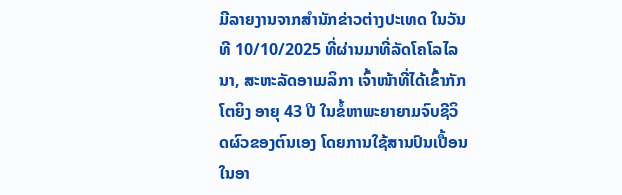ມີລາຍງານຈາກສຳນັກຂ່າວຕ່າງປະເທດ ໃນວັນທີ 10/10/2025 ທີ່ຜ່ານມາທີ່ລັດໂຄໂລໄລນາ, ສະຫະລັດອາເມລິກາ ເຈົ້າໜ້າທີ່ໄດ້ເຂົ້າກັກໂຕຍິງ ອາຍຸ 43 ປີ ໃນຂໍ້ຫາພະຍາຍາມຈົບຊີວິດຜົວຂອງຕົນເອງ ໂດຍການໃຊ້ສານປົນເປື້ອນໃນອາ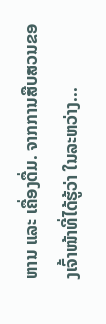ຫານ ແລະ ເຄື່ອງດື່ມ. ຈາກການສືບສວນຂອງເຈົ້າໜ້າທີ່ໄດ້ຮູ້ວ່າ ໃນລະຫວ່າງ...